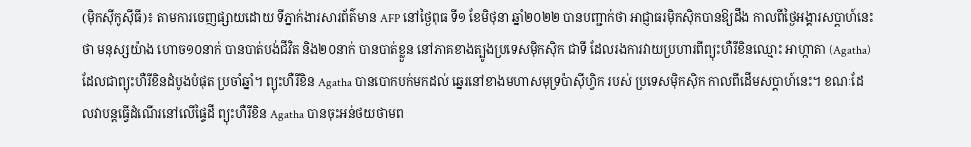(ម៉ិកស៊ីកូស៊ីធី)៖ តាមការចេញផ្សាយដោយ ទីភ្នាក់ងារសារព័ត៌មាន AFP នៅថ្ងៃពុធ ទី១ ខែមិថុនា ឆ្នាំ២០២២ បានបញ្ជាក់ថា អាជ្ញាធរម៉ិកស៊ិកបានឱ្យដឹង កាលពីថ្ងៃអង្គារសប្តាហ៍នេះថា មនុស្សយ៉ាង ហោច១០នាក់ បានបាត់បង់ជីវិត និង២០នាក់ បានបាត់ខ្លួន នៅភាគខាងត្បូងប្រទេសម៉ិកស៊ិក ជាទី ដែលរងការវាយប្រហារពីព្យុះហឺរីខិនឈ្មោះ អាហ្កាតា (Agatha) ដែលជាព្យុះហឺរីខិនដំបូងបំផុត ប្រចាំឆ្នាំ។ ព្យុះហឺរីខិន Agatha បានបោកបក់មកដល់ ឆ្នេរនៅខាងមហាសមុទ្រប៉ាស៊ីហ្វិក របស់ ប្រទេសម៉ិកស៊ិក កាលពីដើមសប្តាហ៍នេះ។ ខណៈដែលវាបន្តធ្វើដំណើរនៅលើផ្ទៃដី ព្យុះហឺរីខិន Agatha បានចុះអន់ថយថាមព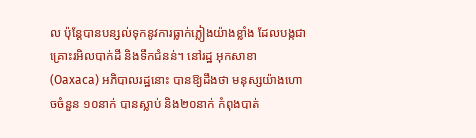ល ប៉ុន្តែបានបន្សល់ទុកនូវការធ្លាក់ភ្លៀងយ៉ាងខ្លាំង ដែលបង្កជា គ្រោះរអិលបាក់ដី និងទឹកជំនន់។ នៅរដ្ឋ អុកសាខា (Oaxaca) អភិបាលរដ្ឋនោះ បានឱ្យដឹងថា មនុស្សយ៉ាងហោចចំនួន ១០នាក់ បានស្លាប់ និង២០នាក់ កំពុងបាត់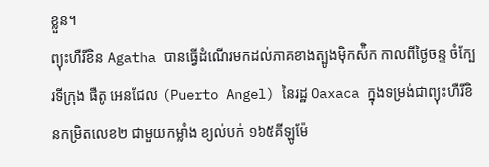ខ្លួន។
ព្យុះហឺរីខិន Agatha បានធ្វើដំណើរមកដល់ភាគខាងត្បូងម៉ិកស៉ិក កាលពីថ្ងៃចន្ទ ចំក្បែរទីក្រុង ផឺតូ អេនជែល (Puerto Angel) នៃរដ្ឋ Oaxaca ក្នុងទម្រង់ជាព្យុះហឺរីខិនកម្រិតលេខ២ ជាមួយកម្លាំង ខ្យល់បក់ ១៦៥គីឡូម៉ែ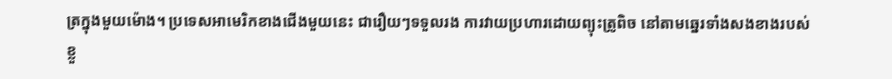ត្រក្នុងមួយម៉ោង។ ប្រទេសអាមេរិកខាងជើងមួយនេះ ជារឿយៗទទួលរង ការវាយប្រហារដោយព្យុះត្រូពិច នៅតាមឆ្នេរទាំងសងខាងរបស់ខ្លួ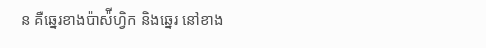ន គឺឆ្នេរខាងប៉ាស៉ីហ្វិក និងឆ្នេរ នៅខាង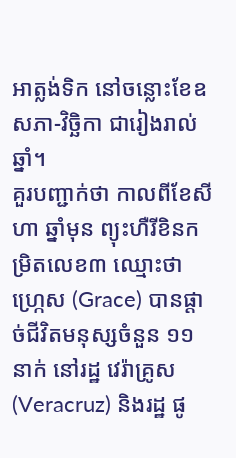អាត្លង់ទិក នៅចន្លោះខែឧសភា-វិច្ឆិកា ជារៀងរាល់ឆ្នាំ។
គួរបញ្ជាក់ថា កាលពីខែសីហា ឆ្នាំមុន ព្យុះហឺរីខិនកម្រិតលេខ៣ ឈ្មោះថា ហ្ក្រេស (Grace) បានផ្តាច់ជីវិតមនុស្សចំនួន ១១នាក់ នៅរដ្ឋ វេរ៉ាគ្រូស (Veracruz) និងរដ្ឋ ផូ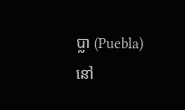ប្លា (Puebla) នៅ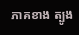ភាគខាង ត្បូង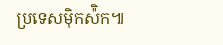ប្រទេសម៉ិកស៉ិក៕